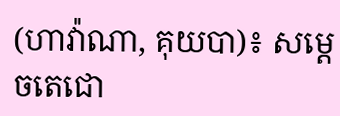(ហាវ៉ាណា, គុយបា)៖ សម្តេចតេជោ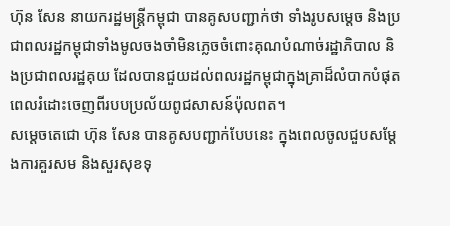ហ៊ុន សែន នាយករដ្ឋមន្ត្រីកម្ពុជា បានគូសបញ្ជាក់ថា ទាំងរូបសម្តេច និងប្រជាពលរដ្ឋកម្ពុជាទាំងមូលចងចាំមិនភ្លេចចំពោះគុណបំណាច់រដ្ឋាភិបាល និងប្រជាពលរដ្ឋគុយ ដែលបានជួយដល់ពលរដ្ឋកម្ពុជាក្នុងគ្រាដ៏លំបាកបំផុត ពេលរំដោះចេញពីរបបប្រល័យពូជសាសន៍ប៉ុលពត។
សម្តេចតេជោ ហ៊ុន សែន បានគូសបញ្ជាក់បែបនេះ ក្នុងពេលចូលជួបសម្តែងការគួរសម និងសួរសុខទុ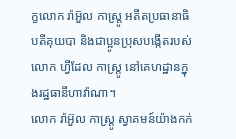ក្ខលោក រ៉ាអ៊ួល កាស្ត្រូ អតីតប្រធានាធិបតីគុយបា និងជាប្អូនប្រុសបង្កើតរបស់លោក ហ្វីដែល កាស្ត្រូ នៅគេហដ្ឋានក្នុងរដ្ឋធានីហាវ៉ាណា។
លោក រ៉ាអ៊ួល កាស្រ្តូ ស្វាគមន៍យ៉ាងកក់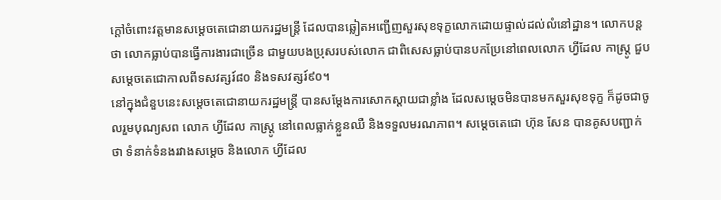ក្តៅចំពោះវត្តមានសម្តេចតេជោនាយករដ្ឋមន្ត្រី ដែលបានឆ្លៀតអញ្ជើញសួរសុខទុក្ខលោកដោយផ្ទាល់ដល់លំនៅដ្ឋាន។ លោកបន្តថា លោកធ្លាប់បានធ្វើការងារជាច្រើន ជាមួយបងប្រុសរបស់លោក ជាពិសេសធ្លាប់បានបកប្រែនៅពេលលោក ហ្វីដែល កាស្រ្តូ ជួបសម្តេចតេជោកាលពីទសវត្សរ៍៨០ និងទសវត្សរ៍៩០។
នៅក្នុងជំនួបនេះសម្តេចតេជោនាយករដ្ឋមន្ត្រី បានសម្តែងការសោកស្តាយជាខ្លាំង ដែលសម្តេចមិនបានមកសួរសុខទុក្ខ ក៏ដូចជាចូលរួមបុណ្យសព លោក ហ្វីដែល កាស្ត្រូ នៅពេលធ្លាក់ខ្លួនឈឺ និងទទួលមរណភាព។ សម្តេចតេជោ ហ៊ុន សែន បានគូសបញ្ជាក់ថា ទំនាក់ទំនងរវាងសម្តេច និងលោក ហ្វីដែល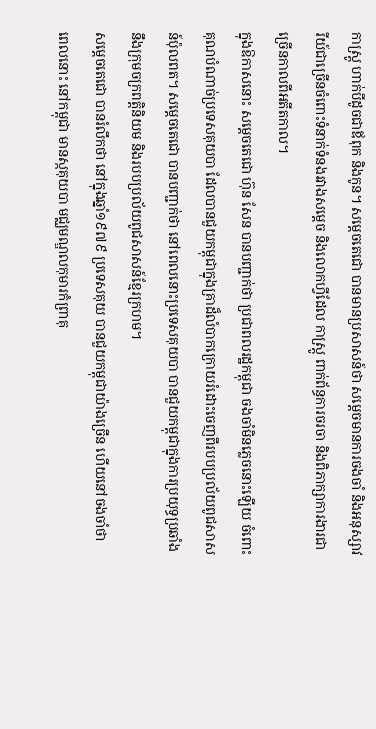កាស្ត្រូ ហាក់បីដូចជាឪពុក និងកូន។ សម្តេចតេជោ បានមានប្រសាសន៍ថា សម្តេចមានការចងចាំ និងអនុស្សាវរីយ៍ជាច្រើនចំពោះទំនាក់ទំនងរវាងសម្តេច និងលោកហ្វីដែល កាស្ត្រូ ពាក់ព័ន្ធការចរចា និងពិភាក្សាការងារជាច្រើនកាលពីអតីតកាល។
ក្នុងឱកាសនោះ សម្តេចតេជោ ហ៊ុន សែន បានបញ្ជាក់ថា ប្រជាពលរដ្ឋកម្ពុជា ចងចាំមិនភ្លេចនោះឡើយ ចំពោះគុណបំណាច់ប្រទេសគុយបា ដែលបានជួយកម្ពុជាក្នុងគ្រាដ៏លំបាកក្រោយរំដោះចេញពីរបបប្រល័យពូជសាសន៍ប៉ុលពត។ សម្តេចតេជោ បានបញ្ជាក់ថា នៅពេលនោះប្រទេសគុយបា បានជួយកម្ពុជាក្នុងការប្រយុទ្ធប្រឆាំងនឹងក្រុមចក្រពត្តិនិយម និងរបបប្រល័យពូជសាសន៍ខ្មែរក្រហម។
សម្តេចតេជោ បានរំលឹកថា នៅក្នុងឆ្នាំ១៩៧៩ ប្រទេសគុយ បានជួយកម្ពុជាយ៉ាងច្រើន ហើយនៅចងចាំថា ពេលនោះ នៅកម្ពុជា មានស្កគុយបា មជ្ឈមណ្ឌលកុមារកំព្រាគុ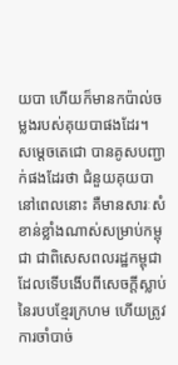យបា ហើយក៏មានកប៉ាល់ចម្លងរបស់គុយបាផងដែរ។
សម្តេចតេជោ បានគូសបញ្ជាក់ផងដែរថា ជំនួយគុយបានៅពេលនោះ គឺមានសារៈសំខាន់ខ្លាំងណាស់សម្រាប់កម្ពុជា ជាពិសេសពលរដ្ឋកម្ពុជា ដែលទើបងើបពីសេចក្តីស្លាប់នៃរបបខ្មែរក្រហម ហើយត្រូវការចាំបាច់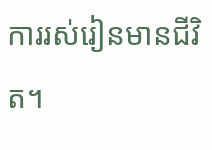ការរស់រៀនមានជីវិត។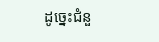ដូច្នេះជំនួ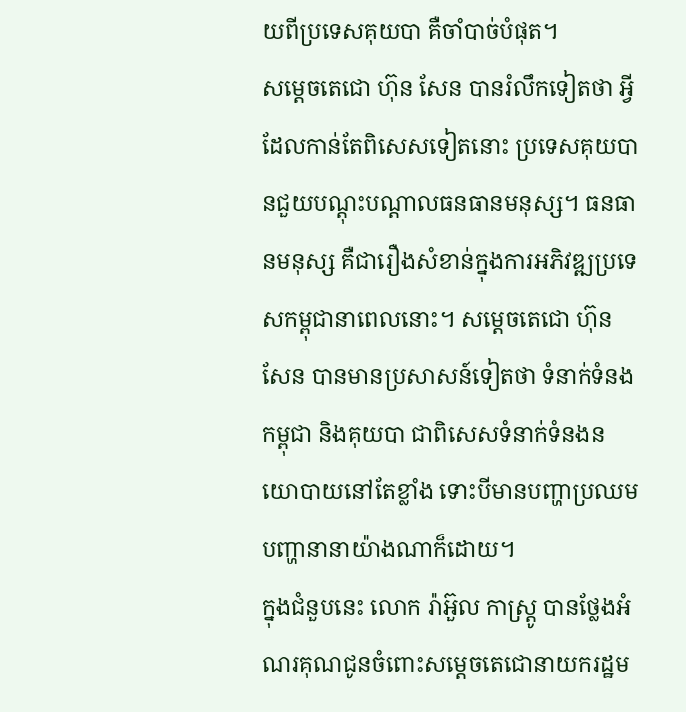យពីប្រទេសគុយបា គឺចាំបាច់បំផុត។
សម្តេចតេជោ ហ៊ុន សែន បានរំលឹកទៀតថា អ្វីដែលកាន់តែពិសេសទៀតនោះ ប្រទេសគុយបានជួយបណ្តុះបណ្តាលធនធានមនុស្ស។ ធនធានមនុស្ស គឺជារឿងសំខាន់ក្នុងការអភិវឌ្ឍប្រទេសកម្ពុជានាពេលនោះ។ សម្តេចតេជោ ហ៊ុន សែន បានមានប្រសាសន៍ទៀតថា ទំនាក់ទំនងកម្ពុជា និងគុយបា ជាពិសេសទំនាក់ទំនងនយោបាយនៅតែខ្លាំង ទោះបីមានបញ្ហាប្រឈមបញ្ហានានាយ៉ាងណាក៏ដោយ។
ក្នុងជំនួបនេះ លោក រ៉ាអ៊ួល កាស្រ្តូ បានថ្លែងអំណរគុណជូនចំពោះសម្តេចតេជោនាយករដ្ឋម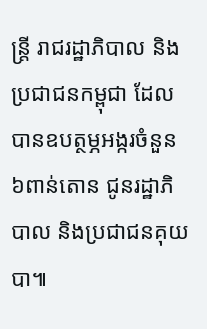ន្ត្រី រាជរដ្ឋាភិបាល និងប្រជាជនកម្ពុជា ដែលបានឧបត្ថម្ភអង្ករចំនួន ៦ពាន់តោន ជូនរដ្ឋាភិបាល និងប្រជាជនគុយបា៕